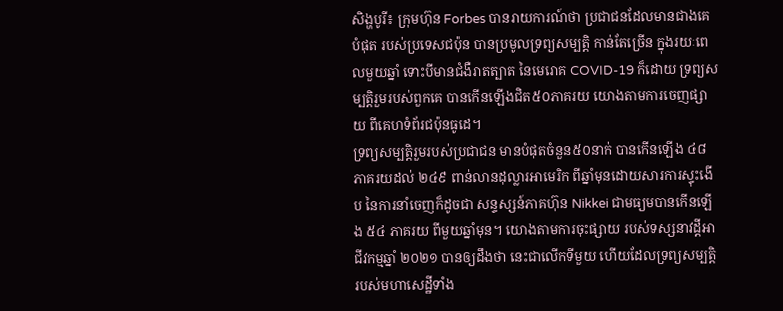សិង្ហបូរី៖ ក្រុមហ៊ុន Forbes បានរាយការណ៍ថា ប្រជាជនដែលមានជាងគេបំផុត របស់ប្រទេសជប៉ុន បានប្រមូលទ្រព្យសម្បត្តិ កាន់តែច្រើន ក្នុងរយៈពេលមួយឆ្នាំ ទោះបីមានជំងឺរាតត្បាត នៃមេរោគ COVID-19 ក៏ដោយ ទ្រព្យសម្បត្តិរួមរបស់ពួកគេ បានកើនឡើងជិត៥០ភាគរយ យោងតាមការចេញផ្សាយ ពីគេហទំព័រជប៉ុនធូដេ។
ទ្រព្យសម្បត្តិរួមរបស់ប្រជាជន មានបំផុតចំនួន៥០នាក់ បានកើនឡើង ៤៨ ភាគរយដល់ ២៤៩ ពាន់លានដុល្លារអាមេរិក ពីឆ្នាំមុនដោយសារការស្ទុះងើប នៃការនាំចេញក៏ដូចជា សន្ទស្សន៍ភាគហ៊ុន Nikkei ជាមធ្យមបានកើនឡើង ៥៤ ភាគរយ ពីមួយឆ្នាំមុន។ យោងតាមការចុះផ្សាយ របស់ទស្សនាវដ្តីអាជីវកម្មឆ្នាំ ២០២១ បានឲ្យដឹងថា នេះជាលើកទីមួយ ហើយដែលទ្រព្យសម្បត្តិ របស់មហាសេដ្ឋីទាំង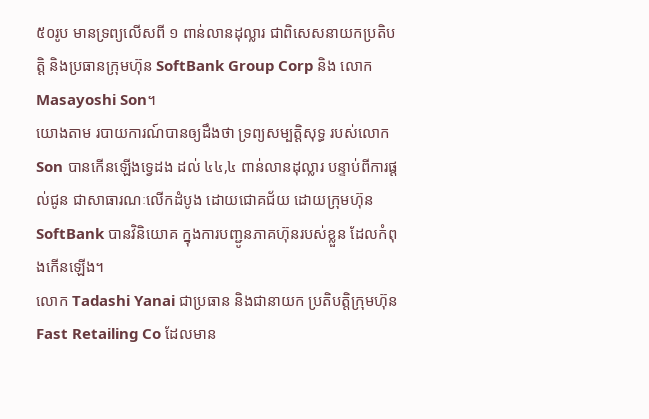៥០រូប មានទ្រព្យលើសពី ១ ពាន់លានដុល្លារ ជាពិសេសនាយកប្រតិបត្តិ និងប្រធានក្រុមហ៊ុន SoftBank Group Corp និង លោក Masayoshi Son។
យោងតាម របាយការណ៍បានឲ្យដឹងថា ទ្រព្យសម្បត្តិសុទ្ធ របស់លោក Son បានកើនឡើងទ្វេដង ដល់ ៤៤,៤ ពាន់លានដុល្លារ បន្ទាប់ពីការផ្តល់ជូន ជាសាធារណៈលើកដំបូង ដោយជោគជ័យ ដោយក្រុមហ៊ុន SoftBank បានវិនិយោគ ក្នុងការបញ្ជូនភាគហ៊ុនរបស់ខ្លួន ដែលកំពុងកើនឡើង។
លោក Tadashi Yanai ជាប្រធាន និងជានាយក ប្រតិបត្តិក្រុមហ៊ុន Fast Retailing Co ដែលមាន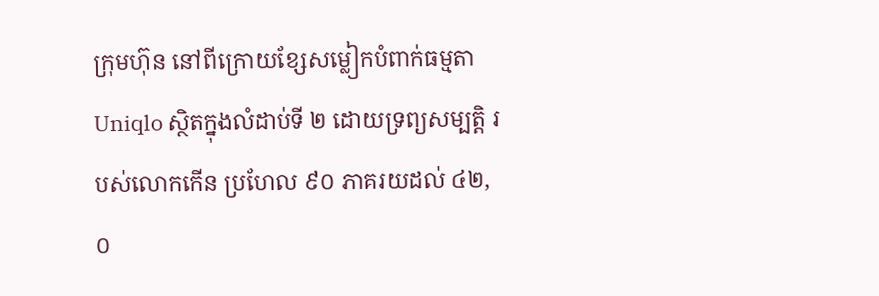ក្រុមហ៊ុន នៅពីក្រោយខ្សែសម្លៀកបំពាក់ធម្មតា Uniqlo ស្ថិតក្នុងលំដាប់ទី ២ ដោយទ្រព្យសម្បត្តិ របស់លោកកើន ប្រហែល ៩០ ភាគរយដល់ ៤២,០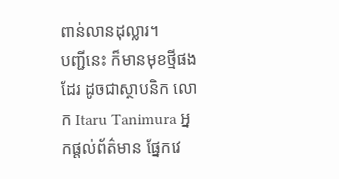ពាន់លានដុល្លារ។
បញ្ជីនេះ ក៏មានមុខថ្មីផងដែរ ដូចជាស្ថាបនិក លោក Itaru Tanimura អ្នកផ្តល់ព័ត៌មាន ផ្នែកវេ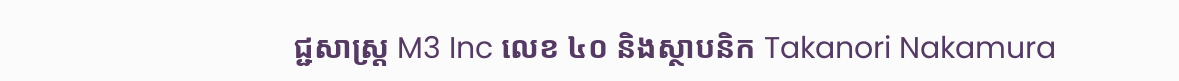ជ្ជសាស្រ្ត M3 Inc លេខ ៤០ និងស្ថាបនិក Takanori Nakamura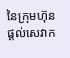នៃក្រុមហ៊ុនផ្តល់សេវាក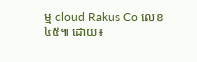ម្ម cloud Rakus Co លេខ៤៥៕ ដោយ៖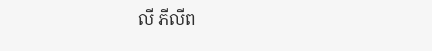លី ភីលីព